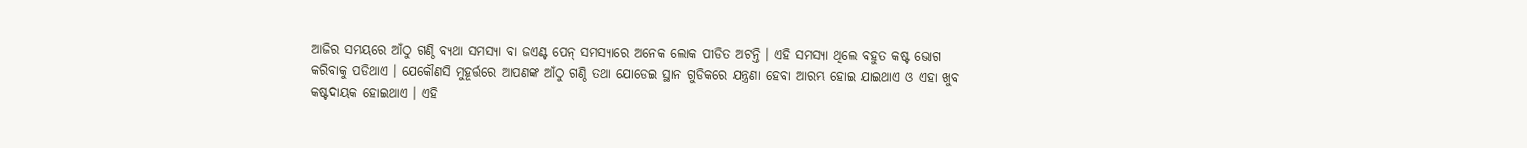ଆଜିର ସମୟରେ ଆଁଠୁ ଗଣ୍ଠି ବ୍ୟଥା ସମସ୍ଯା ବା ଜଏଣ୍ଟ ପେନ୍ ସମସ୍ୟାରେ ଅନେକ ଲୋକ ପୀଡିତ ଅଟନ୍ତି । ଏହି ସମସ୍ଯା ଥିଲେ ବହୁତ କଷ୍ଟ ଭୋଗ କରିବାକୁ ପଡିଥାଏ । ଯେକୌଣସି ମୁହୂର୍ତ୍ତରେ ଆପଣଙ୍କ ଆଁଠୁ ଗଣ୍ଠି ତଥା ଯୋଡେଇ ସ୍ଥାନ ଗୁଡିକରେ ଯନ୍ତ୍ରଣା ହେବା ଆରମ୍ଭ ହୋଇ ଯାଇଥାଏ ଓ ଏହା ଖୁବ କଷ୍ଟଦାୟକ ହୋଇଥାଏ । ଏହି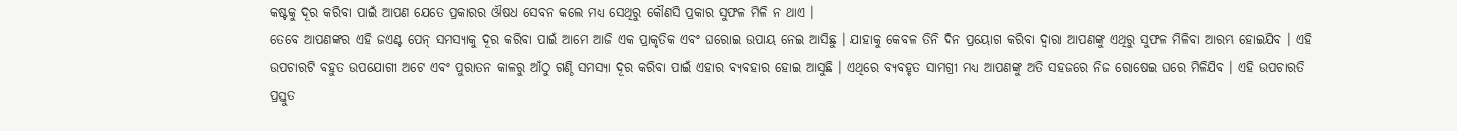କଷ୍ଟକୁ ଦୂର କରିବା ପାଇଁ ଆପଣ ଯେତେ ପ୍ରକାରର ଔଷଧ ସେବନ କଲେ ମଧ୍ୟ ସେଥିରୁ କୌଣସି ପ୍ରକାର ସୁଫଳ ମିଳି ନ ଥାଏ ।
ତେବେ ଆପଣଙ୍କର ଏହି ଜଏଣ୍ଟ ପେନ୍ ସମସ୍ୟାକୁ ଦୂର କରିବା ପାଇଁ ଆମେ ଆଜି ଏକ ପ୍ରାକୃତିକ ଏବଂ ଘରୋଇ ଉପାୟ ନେଇ ଆସିଛୁ । ଯାହାକୁ କେବଳ ତିନି ଦିନ ପ୍ରୟୋଗ କରିବା ଦ୍ଵାରା ଆପଣଙ୍କୁ ଏଥିରୁ ସୁଫଳ ମିଳିବା ଆରମ୍ଭ ହୋଇଯିବ । ଏହି ଉପଚାରଟି ବହୁତ ଉପଯୋଗୀ ଅଟେ ଏବଂ ପୁରାତନ କାଳରୁ ଆଁଠୁ ଗଣ୍ଠି ସମସ୍ଯା ଦୂର କରିବା ପାଇଁ ଏହାର ବ୍ୟବହାର ହୋଇ ଆସୁଛି । ଏଥିରେ ବ୍ୟବହୃତ ସାମଗ୍ରୀ ମଧ୍ୟ ଆପଣଙ୍କୁ ଅତି ସହଜରେ ନିଜ ରୋଷେଇ ଘରେ ମିଳିଯିବ । ଏହି ଉପଚାରତି ପ୍ରସ୍ତୁତ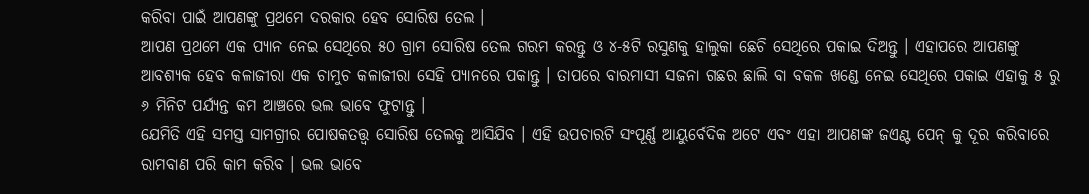କରିବା ପାଇଁ ଆପଣଙ୍କୁ ପ୍ରଥମେ ଦରକାର ହେବ ସୋରିଷ ତେଲ ।
ଆପଣ ପ୍ରଥମେ ଏକ ପ୍ୟାନ ନେଇ ସେଥିରେ ୫୦ ଗ୍ରାମ ସୋରିଷ ତେଲ ଗରମ କରନ୍ତୁ ଓ ୪-୫ଟି ରସୁଣକୁ ହାଲୁକା ଛେଚି ସେଥିରେ ପକାଇ ଦିଅନ୍ତୁ । ଏହାପରେ ଆପଣଙ୍କୁ ଆବଶ୍ୟକ ହେବ କଳାଜୀରା ଏକ ଚାମୁଚ କଳାଜୀରା ସେହି ପ୍ୟାନରେ ପକାନ୍ତୁ । ତାପରେ ବାରମାସୀ ସଜନା ଗଛର ଛାଲି ବା ବକଳ ଖଣ୍ଡେ ନେଇ ସେଥିରେ ପକାଇ ଏହାକୁ ୫ ରୁ ୬ ମିନିଟ ପର୍ଯ୍ୟନ୍ତ କମ ଆଞ୍ଚରେ ଭଲ ଭାବେ ଫୁଟାନ୍ତୁ ।
ଯେମିତି ଏହି ସମସ୍ତ ସାମଗ୍ରୀର ପୋଷକତତ୍ତ୍ଵ ସୋରିଷ ତେଲକୁ ଆସିଯିବ । ଏହି ଉପଚାରଟି ସଂପୂର୍ଣ୍ଣ ଆୟୁର୍ବେଦିକ ଅଟେ ଏବଂ ଏହା ଆପଣଙ୍କ ଜଏଣ୍ଟ ପେନ୍ କୁ ଦୂର କରିବାରେ ରାମବାଣ ପରି କାମ କରିବ । ଭଲ ଭାବେ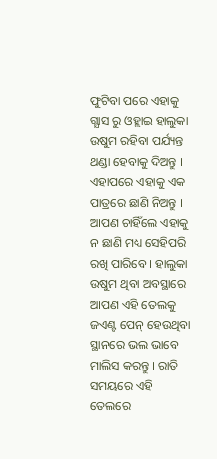ଫୁଟିବା ପରେ ଏହାକୁ ଗ୍ଯାସ ରୁ ଓହ୍ଲାଇ ହାଲୁକା ଉଷୁମ ରହିବା ପର୍ଯ୍ୟନ୍ତ ଥଣ୍ଡା ହେବାକୁ ଦିଅନ୍ତୁ । ଏହାପରେ ଏହାକୁ ଏକ ପାତ୍ରରେ ଛାଣି ନିଅନ୍ତୁ ।
ଆପଣ ଚାହିଁଲେ ଏହାକୁ ନ ଛାଣି ମଧ୍ୟ ସେହିପରି ରଖି ପାରିବେ । ହାଲୁକା ଉଷୁମ ଥିବା ଅବସ୍ଥାରେ ଆପଣ ଏହି ତେଲକୁ ଜଏଣ୍ଟ ପେନ୍ ହେଉଥିବା ସ୍ଥାନରେ ଭଲ ଭାବେ ମାଲିସ କରନ୍ତୁ । ରାତି ସମୟରେ ଏହି ତେଲରେ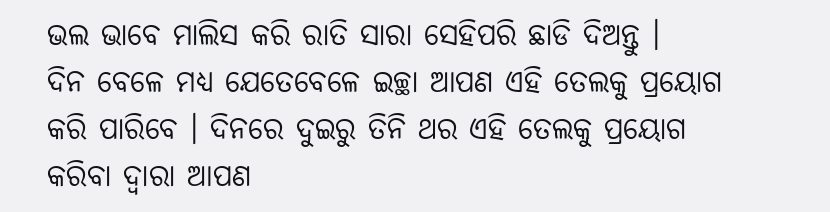ଭଲ ଭାବେ ମାଲିସ କରି ରାତି ସାରା ସେହିପରି ଛାଡି ଦିଅନ୍ତୁ ।
ଦିନ ବେଳେ ମଧ୍ୟ ଯେତେବେଳେ ଇଚ୍ଛା ଆପଣ ଏହି ତେଲକୁ ପ୍ରୟୋଗ କରି ପାରିବେ । ଦିନରେ ଦୁଇରୁ ତିନି ଥର ଏହି ତେଲକୁ ପ୍ରୟୋଗ କରିବା ଦ୍ଵାରା ଆପଣ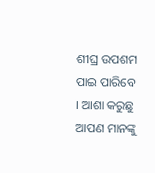ଶୀଘ୍ର ଉପଶମ ପାଇ ପାରିବେ । ଆଶା କରୁଛୁ ଆପଣ ମାନଙ୍କୁ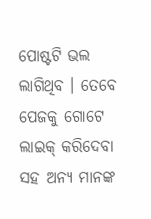ପୋଷ୍ଟଟି ଭଲ ଲାଗିଥିବ । ତେବେ ପେଜକୁ ଗୋଟେ ଲାଇକ୍ କରିଦେବା ସହ ଅନ୍ୟ ମାନଙ୍କ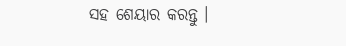ସହ ଶେୟାର କରନ୍ତୁ ।